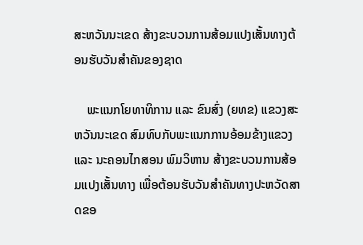ສະຫວັນນະເຂດ ສ້າງຂະບວນການສ້ອມແປງເສັ້ນທາງຕ້ອນຮັບວັນສຳຄັນຂອງຊາດ

    ພະແນກໂຍທາທິການ ແລະ ຂົນສົ່ງ (ຍທຂ) ແຂວງສະຫວັນນະເຂດ ສົມທົບກັບພະແນກການອ້ອມຂ້າງແຂວງ ແລະ ນະຄອນໄກສອນ ພົມວິຫານ ສ້າງຂະບວນການສ້ອມແປງເສັ້ນທາງ ເພື່ອຕ້ອນຮັບວັນສຳຄັນທາງປະຫວັດສາດຂອ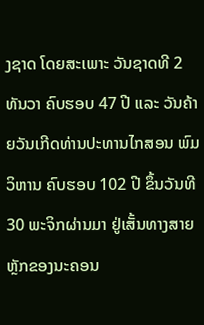ງຊາດ ໂດຍສະເພາະ ວັນຊາດທີ 2 ທັນວາ ຄົບຮອບ 47 ປີ ແລະ ວັນຄ້າຍວັນເກີດທ່ານປະທານໄກສອນ ພົມວິຫານ ຄົບຮອບ 102 ປີ ຂຶ້ນວັນທີ 30 ພະຈິກຜ່ານມາ ຢູ່ເສັ້ນທາງສາຍຫຼັກຂອງນະຄອນ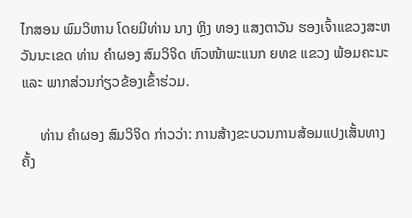ໄກສອນ ພົມວິຫານ ໂດຍມີທ່ານ ນາງ ຫຼິງ ທອງ ແສງຕາວັນ ຮອງເຈົ້າແຂວງສະຫວັນນະເຂດ ທ່ານ ຄໍາຜອງ ສົມວິຈິດ ຫົວໜ້າພະແນກ ຍທຂ ແຂວງ ພ້ອມຄະນະ ແລະ ພາກສ່ວນກ່ຽວຂ້ອງເຂົ້າຮ່ວມ.

     ທ່ານ ຄໍາຜອງ ສົມວິຈິດ ກ່າວວ່າ: ການສ້າງຂະບວນການສ້ອມແປງເສັ້ນທາງຄັ້ງ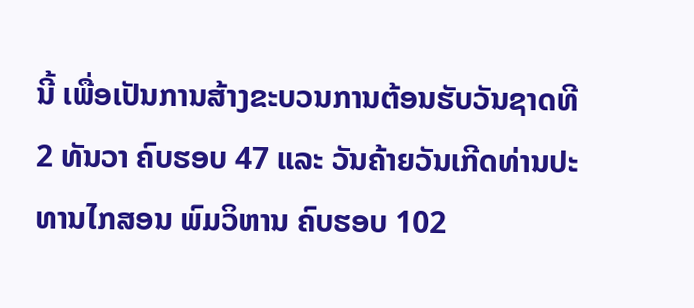ນີ້ ເພື່ອເປັນການສ້າງຂະບວນການຕ້ອນຮັບວັນຊາດທີ 2 ທັນວາ ຄົບຮອບ 47 ແລະ ວັນຄ້າຍວັນເກີດທ່ານປະທານໄກສອນ ພົມວິຫານ ຄົບຮອບ 102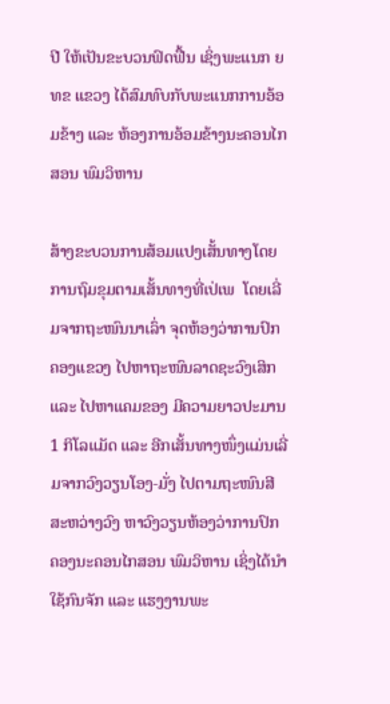ປີ ໃຫ້ເປັນຂະບວນຟົດຟື້ນ ເຊິ່ງພະແນກ ຍທຂ ແຂວງ ໄດ້ສົມທົບກັບພະແນກການອ້ອມຂ້າງ ແລະ ຫ້ອງການອ້ອມຂ້າງນະຄອນໄກສອນ ພົມວິຫານ

ສ້າງຂະບວນການສ້ອມແປງເສັ້ນທາງໂດຍການຖົມຂຸມຕາມເສັ້ນທາງທີ່ເປ່ເພ  ໂດຍເລີ່ມຈາກຖະໜົນນາເລົ່າ ຈຸດຫ້ອງວ່າການປົກຄອງແຂວງ ໄປຫາຖະໜົນລາດຊະວົງເສິກ ແລະ ໄປຫາແຄມຂອງ ມີຄວາມຍາວປະມານ 1 ກິໂລແມັດ ແລະ ອີກເສັ້ນທາງໜຶ່ງແມ່ນເລີ່ມຈາກວົງວຽນໂອງ-ມັ່ງ ໄປຕາມຖະໜົນສີສະຫວ່າງວົງ ຫາວົງວຽນຫ້ອງວ່າການປົກຄອງນະຄອນໄກສອນ ພົມວິຫານ ເຊິ່ງໄດ້ນຳໃຊ້ກົນຈັກ ແລະ ແຮງງານພະ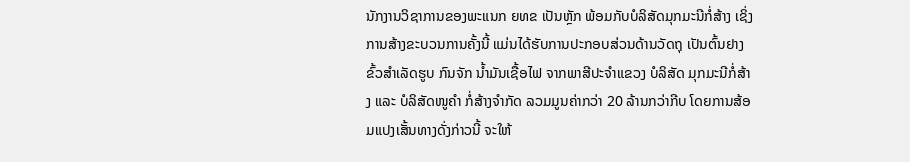ນັກງານວິຊາການຂອງພະແນກ ຍທຂ ເປັນຫຼັກ ພ້ອມກັບບໍລິສັດມຸກມະນີກໍ່ສ້າງ ເຊິ່ງການສ້າງຂະບວນການຄັ້ງນີ້ ແມ່ນໄດ້ຮັບການປະກອບສ່ວນດ້ານວັດຖຸ ເປັນຕົ້ນຢາງຂົ້ວສຳເລັດຮູບ ກົນຈັກ ນ້ຳມັນເຊື້ອໄຟ ຈາກພາສີປະຈຳແຂວງ ບໍລິສັດ ມຸກມະນີກໍ່ສ້າງ ແລະ ບໍລິສັດໜູຄຳ ກໍ່ສ້າງຈຳກັດ ລວມມູນຄ່າກວ່າ 20 ລ້ານກວ່າກີບ ໂດຍການສ້ອມແປງເສັ້ນທາງດັ່ງກ່າວນີ້ ຈະໃຫ້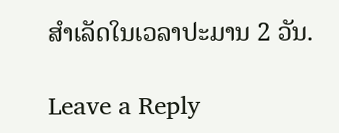ສຳເລັດໃນເວລາປະມານ 2 ວັນ.

Leave a Reply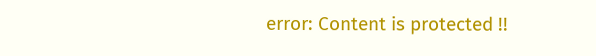error: Content is protected !!